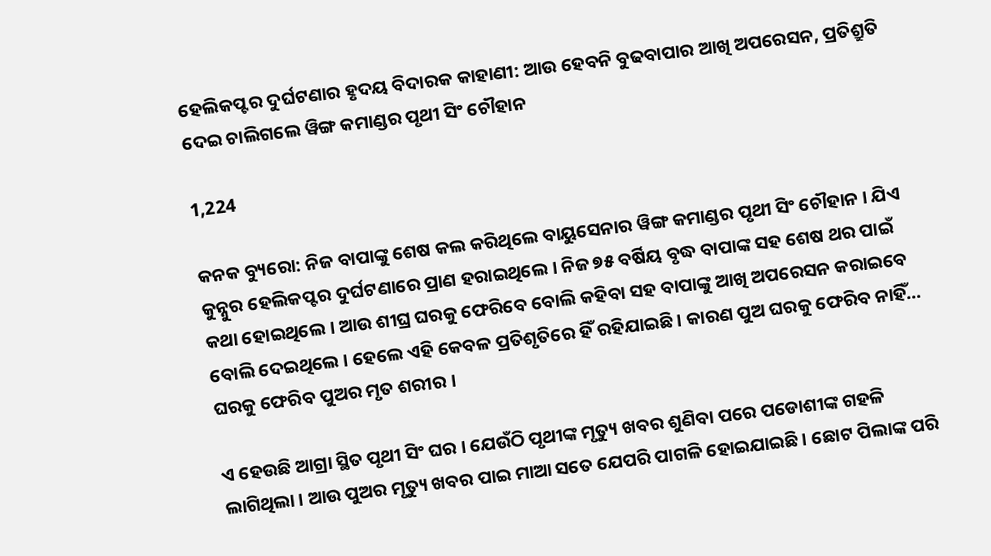ହେଲିକପ୍ଟର ଦୁର୍ଘଟଣାର ହୃଦୟ ବିଦାରକ କାହାଣୀ: ଆଉ ହେବନି ବୁଢବାପାର ଆଖି ଅପରେସନ, ପ୍ରତିଶ୍ରୁତି ଦେଇ ଚାଲିଗଲେ ୱିଙ୍ଗ କମାଣ୍ଡର ପୃଥୀ ସିଂ ଚୌହାନ

1,224

କନକ ବ୍ୟୁରୋ: ନିଜ ବାପାଙ୍କୁ ଶେଷ କଲ କରିଥିଲେ ବାୟୁସେନାର ୱିଙ୍ଗ କମାଣ୍ଡର ପୃଥୀ ସିଂ ଚୌହାନ । ଯିଏ କୁନ୍ନୁର ହେଲିକପ୍ଟର ଦୁର୍ଘଟଣାରେ ପ୍ରାଣ ହରାଇଥିଲେ । ନିଜ ୭୫ ବର୍ଷିୟ ବୃଦ୍ଧ ବାପାଙ୍କ ସହ ଶେଷ ଥର ପାଇଁ କଥା ହୋଇଥିଲେ । ଆଉ ଶୀଘ୍ର ଘରକୁ ଫେରିବେ ବୋଲି କହିବା ସହ ବାପାଙ୍କୁ ଆଖି ଅପରେସନ କରାଇବେ ବୋଲି ଦେଇଥିଲେ । ହେଲେ ଏହି କେବଳ ପ୍ରତିଶୃତିରେ ହିଁ ରହିଯାଇଛି । କାରଣ ପୁଅ ଘରକୁ ଫେରିବ ନାହିଁ… ଘରକୁ ଫେରିବ ପୁଅର ମୃତ ଶରୀର ।

ଏ ହେଉଛି ଆଗ୍ରା ସ୍ଥିତ ପୃଥୀ ସିଂ ଘର । ଯେଉଁଠି ପୃଥୀଙ୍କ ମୃତ୍ୟୁ ଖବର ଶୁଣିବା ପରେ ପଡୋଶୀଙ୍କ ଗହଳି ଲାଗିଥିଲା । ଆଉ ପୁଅର ମୃତ୍ୟୁ ଖବର ପାଇ ମାଆ ସତେ ଯେପରି ପାଗଳି ହୋଇଯାଇଛି । ଛୋଟ ପିଲାଙ୍କ ପରି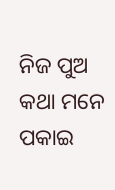ନିଜ ପୁଅ କଥା ମନେ ପକାଇ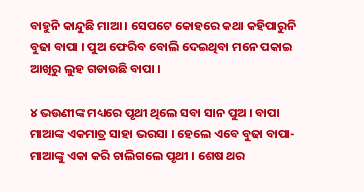ବାହୁନି କାନ୍ଦୁଛି ମାଆ । ସେପଟେ କୋହରେ କଥା କହିପାରୁନି ବୁଢା ବାପା । ପୁଅ ଫେରିବ ବୋଲି ଦେଇଥିବା ମନେ ପକାଇ ଆଖିରୁ ଲୁହ ଗଡାଉଛି ବାପା ।

୪ ଭଉଣୀଙ୍କ ମଧ୍ୟରେ ପୃଥୀ ଥିଲେ ସବା ସାନ ପୁଅ । ବାପା ମାଆଙ୍କ ଏକମାତ୍ର ସାହା ଭରସା । ହେଲେ ଏବେ ବୁଢା ବାପା-ମାଆଙ୍କୁ ଏକା କରି ଚାଲିଗଲେ ପୃଥୀ । ଶେଷ ଥର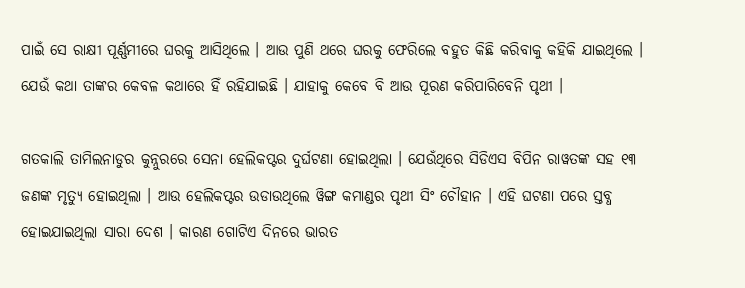ପାଇଁ ସେ ରାକ୍ଷୀ ପୂର୍ଣ୍ଣମୀରେ ଘରକୁ ଆସିଥିଲେ । ଆଉ ପୁଣି ଥରେ ଘରକୁ ଫେରିଲେ ବହୁତ କିଛି କରିବାକୁ କହିକି ଯାଇଥିଲେ । ଯେଉଁ କଥା ତାଙ୍କର କେବଳ କଥାରେ ହିଁ ରହିଯାଇଛି । ଯାହାକୁ କେବେ ବି ଆଉ ପୂରଣ କରିପାରିବେନି ପୃଥୀ ।

ଗତକାଲି ତାମିଲନାଡୁର କୁନ୍ନୁରରେ ସେନା ହେଲିକପ୍ଟର ଦୁର୍ଘଟଣା ହୋଇଥିଲା । ଯେଉଁଥିରେ ସିଡିଏସ ବିପିନ ରାୱତଙ୍କ ସହ ୧୩ ଜଣଙ୍କ ମୃତ୍ୟୁ ହୋଇଥିଲା । ଆଉ ହେଲିକପ୍ଟର ଉଡାଉଥିଲେ ୱିଙ୍ଗ କମାଣ୍ଡର ପୃଥୀ ସିଂ ଚୌହାନ । ଏହି ଘଟଣା ପରେ ସ୍ତବ୍ଧ ହୋଇଯାଇଥିଲା ସାରା ଦେଶ । କାରଣ ଗୋଟିଏ ଦିନରେ ଭାରତ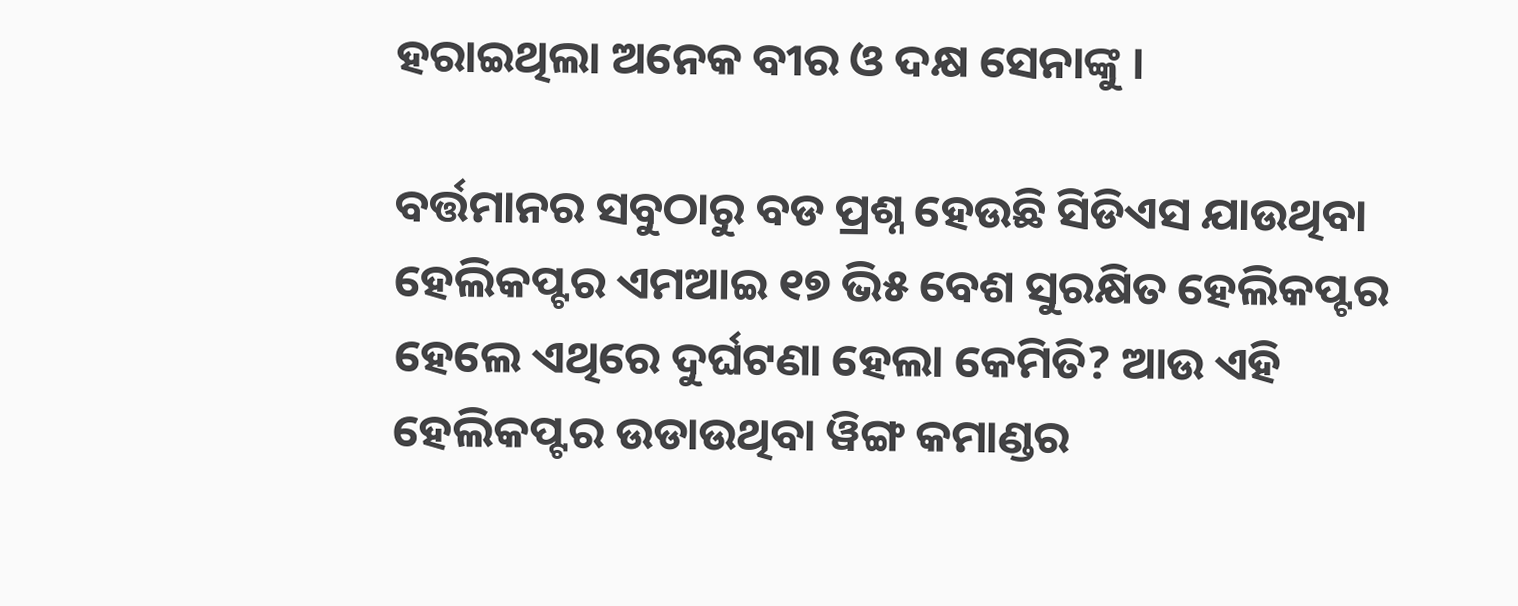ହରାଇଥିଲା ଅନେକ ବୀର ଓ ଦକ୍ଷ ସେନାଙ୍କୁ ।

ବର୍ତ୍ତମାନର ସବୁଠାରୁ ବଡ ପ୍ରଶ୍ନ ହେଉଛି ସିଡିଏସ ଯାଉଥିବା ହେଲିକପ୍ଟର ଏମଆଇ ୧୭ ଭି୫ ବେଶ ସୁରକ୍ଷିତ ହେଲିକପ୍ଟର ହେଲେ ଏଥିରେ ଦୁର୍ଘଟଣା ହେଲା କେମିତି? ଆଉ ଏହି ହେଲିକପ୍ଟର ଉଡାଉଥିବା ୱିଙ୍ଗ କମାଣ୍ଡର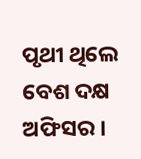ପୃଥୀ ଥିଲେ ବେଶ ଦକ୍ଷ ଅଫିସର ।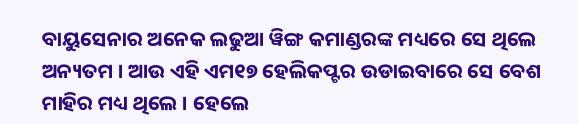ବାୟୁସେନାର ଅନେକ ଲଢୁଆ ୱିଙ୍ଗ କମାଣ୍ଡରଙ୍କ ମଧ୍ୟରେ ସେ ଥିଲେ ଅନ୍ୟତମ । ଆଉ ଏହି ଏମ୧୭ ହେଲିକପ୍ଟର ଉଡାଇବାରେ ସେ ବେଶ ମାହିର ମଧ୍ୟ ଥିଲେ । ହେଲେ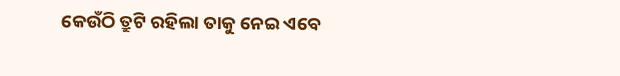କେଉଁଠି ତ୍ରୁଟି ରହିଲା ତାକୁ ନେଇ ଏବେ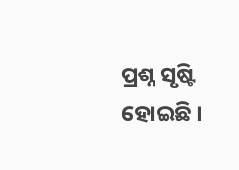ପ୍ରଶ୍ନ ସୃଷ୍ଟି ହୋଇଛି ।